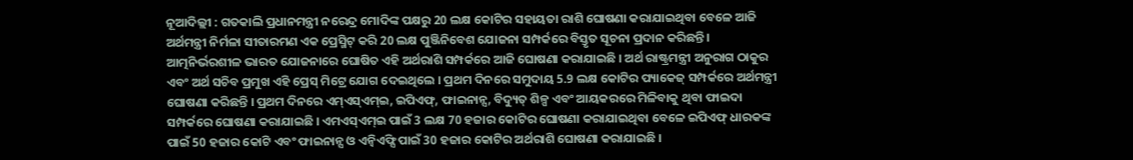ନୂଆଦିଲ୍ଲୀ : ଗତକାଲି ପ୍ରଧାନମନ୍ତ୍ରୀ ନରେନ୍ଦ୍ର ମୋଦିଙ୍କ ପକ୍ଷରୁ 20 ଲକ୍ଷ କୋଟିର ସହାୟତା ରାଶି ଘୋଷଣା କରାଯାଇଥିବା ବେଳେ ଆଜି ଅର୍ଥମନ୍ତ୍ରୀ ନିର୍ମଳା ସୀତାରମଣ ଏକ ପ୍ରେସ୍ମିଟ୍ କରି 20 ଲକ୍ଷ ପୁଞ୍ଜିନିବେଶ ଯୋଜନା ସମ୍ପର୍କରେ ବିସ୍ତୃତ ସୂଚନା ପ୍ରଦାନ କରିଛନ୍ତି । ଆତ୍ମନିର୍ଭରଶୀଳ ଭାରତ ଯୋଜନାରେ ଘୋଷିତ ଏହି ଅର୍ଥରାଶି ସମ୍ପର୍କରେ ଆଜି ଘୋଷଣା କରାଯାଇଛି । ଅର୍ଥ ରାଷ୍ଟ୍ରମନ୍ତ୍ରୀ ଅନୁରାଗ ଠାକୁର ଏବଂ ଅର୍ଥ ସଚିବ ପ୍ରମୁଖ ଏହି ପ୍ରେସ୍ ମିଟ୍ରେ ଯୋଗ ଦେଇଥିଲେ । ପ୍ରଥମ ଦିନରେ ସମୁଦାୟ 5.9 ଲକ୍ଷ କୋଟିର ପ୍ୟାକେଜ୍ ସମ୍ପର୍କରେ ଅର୍ଥମନ୍ତ୍ରୀ ଘୋଷଣା କରିଛନ୍ତି । ପ୍ରଥମ ଦିନରେ ଏମ୍ଏସ୍ଏମ୍ଇ, ଇପିଏଫ୍, ଫାଇନାନ୍ସ, ବିଦ୍ୟୁତ୍ ଶିଳ୍ପ ଏବଂ ଆୟକରରେ ମିଳିବାକୁ ଥିବା ଫାଇଦା ସମ୍ପର୍କରେ ଘୋଷଣା କରାଯାଇଛି । ଏମଏସ୍ଏମ୍ଇ ପାଇଁ 3 ଲକ୍ଷ 70 ହଜାର କୋଟିର ଘୋଷଣା କରାଯାଇଥିବା ବେଳେ ଇପିଏଫ୍ ଧାରକଙ୍କ ପାଇଁ 50 ହଜାର କୋଟି ଏବଂ ଫାଇନାନ୍ସ ଓ ଏନ୍ବିଏଫ୍ସି ପାଇଁ 30 ହଜାର କୋଟିର ଅର୍ଥରାଶି ଘୋଷଣା କରାଯାଇଛି ।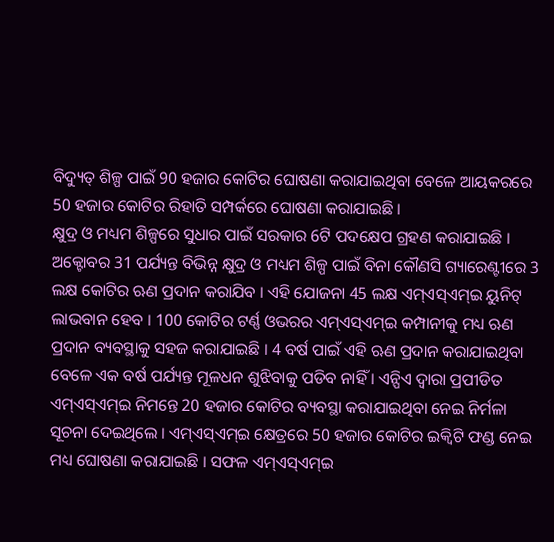ବିଦ୍ୟୁତ୍ ଶିଳ୍ପ ପାଇଁ 90 ହଜାର କୋଟିର ଘୋଷଣା କରାଯାଇଥିବା ବେଳେ ଆୟକରରେ 50 ହଜାର କୋଟିର ରିହାତି ସମ୍ପର୍କରେ ଘୋଷଣା କରାଯାଇଛି ।
କ୍ଷୁଦ୍ର ଓ ମଧ୍ୟମ ଶିଳ୍ପରେ ସୁଧାର ପାଇଁ ସରକାର 6ଟି ପଦକ୍ଷେପ ଗ୍ରହଣ କରାଯାଇଛି । ଅକ୍ଟୋବର 31 ପର୍ଯ୍ୟନ୍ତ ବିଭିନ୍ନ କ୍ଷୁଦ୍ର ଓ ମଧ୍ୟମ ଶିଳ୍ପ ପାଇଁ ବିନା କୌଣସି ଗ୍ୟାରେଣ୍ଟୀରେ 3 ଲକ୍ଷ କୋଟିର ଋଣ ପ୍ରଦାନ କରାଯିବ । ଏହି ଯୋଜନା 45 ଲକ୍ଷ ଏମ୍ଏସ୍ଏମ୍ଇ ୟୁନିଟ୍ ଲାଭବାନ ହେବ । 100 କୋଟିର ଟର୍ଣ୍ଣ ଓଭରର ଏମ୍ଏସ୍ଏମ୍ଇ କମ୍ପାନୀକୁ ମଧ୍ୟ ଋଣ ପ୍ରଦାନ ବ୍ୟବସ୍ଥାକୁ ସହଜ କରାଯାଇଛି । 4 ବର୍ଷ ପାଇଁ ଏହି ଋଣ ପ୍ରଦାନ କରାଯାଇଥିବା ବେଳେ ଏକ ବର୍ଷ ପର୍ଯ୍ୟନ୍ତ ମୂଳଧନ ଶୁଝିବାକୁ ପଡିବ ନାହିଁ । ଏନ୍ପିଏ ଦ୍ବାରା ପ୍ରପୀଡିତ ଏମ୍ଏସ୍ଏମ୍ଇ ନିମନ୍ତେ 20 ହଜାର କୋଟିର ବ୍ୟବସ୍ଥା କରାଯାଇଥିବା ନେଇ ନିର୍ମଳା ସୂଚନା ଦେଇଥିଲେ । ଏମ୍ଏସ୍ଏମ୍ଇ କ୍ଷେତ୍ରରେ 50 ହଜାର କୋଟିର ଇକ୍ବିଟି ଫଣ୍ଡ ନେଇ ମଧ୍ୟ ଘୋଷଣା କରାଯାଇଛି । ସଫଳ ଏମ୍ଏସ୍ଏମ୍ଇ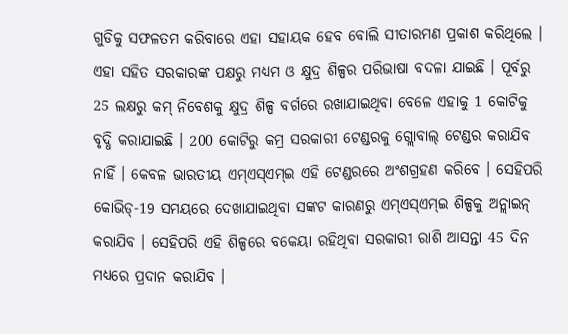ଗୁଡିକୁ ସଫଳତମ କରିବାରେ ଏହା ସହାୟକ ହେବ ବୋଲି ସୀତାରମଣ ପ୍ରକାଶ କରିଥିଲେ । ଏହା ସହିତ ସରକାରଙ୍କ ପକ୍ଷରୁ ମଧ୍ୟମ ଓ କ୍ଷୁଦ୍ର ଶିଳ୍ପର ପରିଭାଷା ବଦଳା ଯାଇଛି । ପୂର୍ବରୁ 25 ଲକ୍ଷରୁ କମ୍ ନିବେଶକୁ କ୍ଷୁଦ୍ର ଶିଳ୍ପ ବର୍ଗରେ ରଖାଯାଇଥିବା ବେଳେ ଏହାକୁ 1 କୋଟିକୁ ବୃଦ୍ଧି କରାଯାଇଛି । 200 କୋଟିରୁ କମ୍ର ସରକାରୀ ଟେଣ୍ଡରକୁ ଗ୍ଲୋବାଲ୍ ଟେଣ୍ଡର କରାଯିବ ନାହିଁ । କେବଳ ଭାରତୀୟ ଏମ୍ଏସ୍ଏମ୍ଇ ଏହି ଟେଣ୍ଡରରେ ଅଂଶଗ୍ରହଣ କରିବେ । ସେହିପରି କୋଭିଡ୍-19 ସମୟରେ ଦେଖାଯାଇଥିବା ସଙ୍କଟ କାରଣରୁ ଏମ୍ଏସ୍ଏମ୍ଇ ଶିଳ୍ପକୁ ଅନ୍ଲାଇନ୍ କରାଯିବ । ସେହିପରି ଏହି ଶିଳ୍ପରେ ବକେୟା ରହିଥିବା ସରକାରୀ ରାଶି ଆସନ୍ତା 45 ଦିନ ମଧ୍ୟରେ ପ୍ରଦାନ କରାଯିବ ।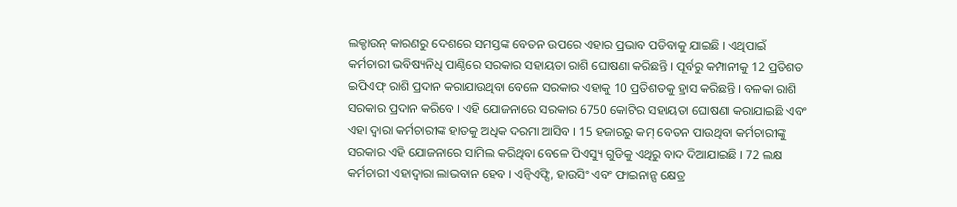ଲକ୍ଡାଉନ୍ କାରଣରୁ ଦେଶରେ ସମସ୍ତଙ୍କ ବେତନ ଉପରେ ଏହାର ପ୍ରଭାବ ପଡିବାକୁ ଯାଇଛି । ଏଥିପାଇଁ କର୍ମଚାରୀ ଭବିଷ୍ୟନିଧି ପାଣ୍ଠିରେ ସରକାର ସହାୟତା ରାଶି ଘୋଷଣା କରିଛନ୍ତି । ପୂର୍ବରୁ କମ୍ପାନୀକୁ 12 ପ୍ରତିଶତ ଇପିଏଫ୍ ରାଶି ପ୍ରଦାନ କରାଯାଉଥିବା ବେଳେ ସରକାର ଏହାକୁ 10 ପ୍ରତିଶତକୁ ହ୍ରାସ କରିଛନ୍ତି । ବଳକା ରାଶି ସରକାର ପ୍ରଦାନ କରିବେ । ଏହି ଯୋଜନାରେ ସରକାର 6750 କୋଟିର ସହାୟତା ଘୋଷଣା କରାଯାଇଛି ଏବଂ ଏହା ଦ୍ବାରା କର୍ମଚାରୀଙ୍କ ହାତକୁ ଅଧିକ ଦରମା ଆସିବ । 15 ହଜାରରୁ କମ୍ ବେତନ ପାଉଥିବା କର୍ମଚାରୀଙ୍କୁ ସରକାର ଏହି ଯୋଜନାରେ ସାମିଲ କରିଥିବା ବେଳେ ପିଏସ୍ୟୁ ଗୁଡିକୁ ଏଥିରୁ ବାଦ ଦିଆଯାଇଛି । 72 ଲକ୍ଷ କର୍ମଚାରୀ ଏହାଦ୍ବାରା ଲାଭବାନ ହେବ । ଏନ୍ବିଏଫ୍ସି, ହାଉସିଂ ଏବଂ ଫାଇନାନ୍ସ କ୍ଷେତ୍ର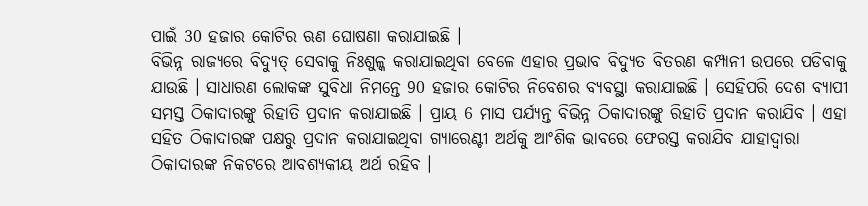ପାଇଁ 30 ହଜାର କୋଟିର ଋଣ ଘୋଷଣା କରାଯାଇଛି ।
ବିଭିନ୍ନ ରାଜ୍ୟରେ ବିଦ୍ୟୁତ୍ ସେବାକୁ ନିଃଶୁଳ୍କ କରାଯାଇଥିବା ବେଳେ ଏହାର ପ୍ରଭାବ ବିଦ୍ୟୁତ ବିତରଣ କମ୍ପାନୀ ଉପରେ ପଡିବାକୁ ଯାଉଛି । ସାଧାରଣ ଲୋକଙ୍କ ସୁବିଧା ନିମନ୍ତେ 90 ହଜାର କୋଟିର ନିବେଶର ବ୍ୟବସ୍ଥା କରାଯାଇଛି । ସେହିପରି ଦେଶ ବ୍ୟାପୀ ସମସ୍ତ ଠିକାଦାରଙ୍କୁ ରିହାତି ପ୍ରଦାନ କରାଯାଇଛି । ପ୍ରାୟ 6 ମାସ ପର୍ଯ୍ୟନ୍ତ ବିଭିନ୍ନ ଠିକାଦାରଙ୍କୁ ରିହାତି ପ୍ରଦାନ କରାଯିବ । ଏହା ସହିତ ଠିକାଦାରଙ୍କ ପକ୍ଷରୁ ପ୍ରଦାନ କରାଯାଇଥିବା ଗ୍ୟାରେଣ୍ଟୀ ଅର୍ଥକୁ ଆଂଶିକ ଭାବରେ ଫେରସ୍ତ କରାଯିବ ଯାହାଦ୍ବାରା ଠିକାଦାରଙ୍କ ନିକଟରେ ଆବଶ୍ୟକୀୟ ଅର୍ଥ ରହିବ ।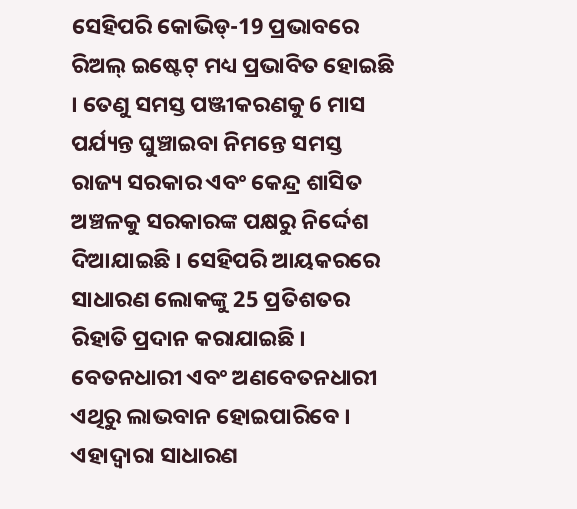ସେହିପରି କୋଭିଡ୍-19 ପ୍ରଭାବରେ ରିଅଲ୍ ଇଷ୍ଟେଟ୍ ମଧ୍ୟ ପ୍ରଭାବିତ ହୋଇଛି । ତେଣୁ ସମସ୍ତ ପଞ୍ଜୀକରଣକୁ 6 ମାସ ପର୍ଯ୍ୟନ୍ତ ଘୁଞ୍ଚାଇବା ନିମନ୍ତେ ସମସ୍ତ ରାଜ୍ୟ ସରକାର ଏବଂ କେନ୍ଦ୍ର ଶାସିତ ଅଞ୍ଚଳକୁ ସରକାରଙ୍କ ପକ୍ଷରୁ ନିର୍ଦ୍ଦେଶ ଦିଆଯାଇଛି । ସେହିପରି ଆୟକରରେ ସାଧାରଣ ଲୋକଙ୍କୁ 25 ପ୍ରତିଶତର ରିହାତି ପ୍ରଦାନ କରାଯାଇଛି । ବେତନଧାରୀ ଏବଂ ଅଣବେତନଧାରୀ ଏଥିରୁ ଲାଭବାନ ହୋଇପାରିବେ । ଏହାଦ୍ବାରା ସାଧାରଣ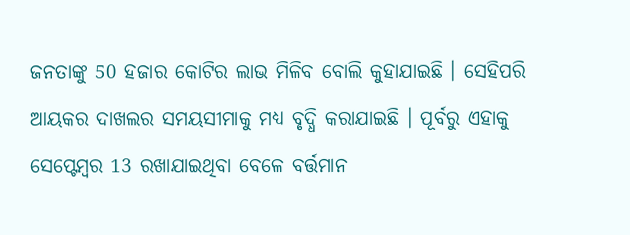ଜନତାଙ୍କୁ 50 ହଜାର କୋଟିର ଲାଭ ମିଳିବ ବୋଲି କୁହାଯାଇଛି । ସେହିପରି ଆୟକର ଦାଖଲର ସମୟସୀମାକୁ ମଧ୍ୟ ବୃଦ୍ଧି କରାଯାଇଛି । ପୂର୍ବରୁ ଏହାକୁ ସେପ୍ଟେମ୍ବର 13 ରଖାଯାଇଥିବା ବେଳେ ବର୍ତ୍ତମାନ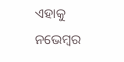ଏହାକୁ ନଭେମ୍ବର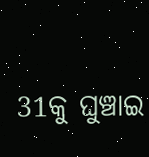31କୁ ଘୁଞ୍ଚାଇ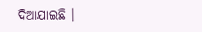ଦିଆଯାଇଛି ।